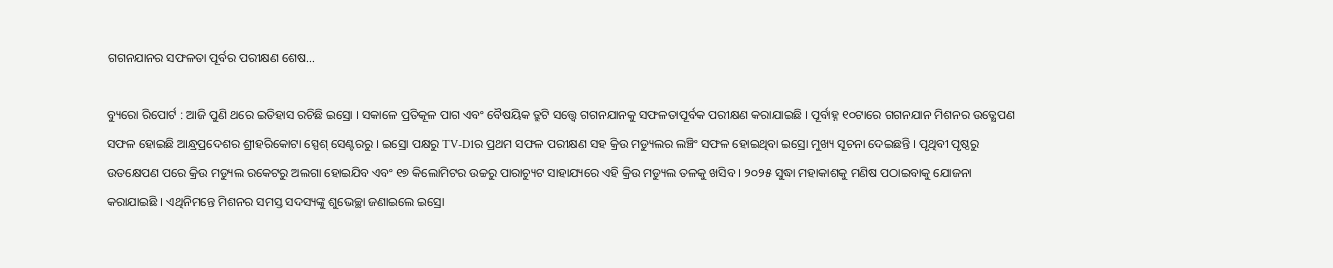ଗଗନଯାନର ସଫଳତା ପୂର୍ବର ପରୀକ୍ଷଣ ଶେଷ…

ବ୍ୟୁରୋ ରିପୋର୍ଟ : ଆଜି ପୁଣି ଥରେ ଇତିହାସ ରଚିଛି ଇସ୍ରୋ । ସକାଳେ ପ୍ରତିକୂଳ ପାଗ ଏବଂ ବୈଷୟିକ ତ୍ରୁଟି ସତ୍ତ୍ବେ ଗଗନଯାନକୁ ସଫଳତାପୂର୍ବକ ପରୀକ୍ଷଣ କରାଯାଇଛି । ପୂର୍ବାହ୍ନ ୧୦ଟାରେ ଗଗନଯାନ ମିଶନର ଉତ୍କ୍ଷେପଣ ସଫଳ ହୋଇଛି ଆନ୍ଧ୍ରପ୍ରଦେଶର ଶ୍ରୀହରିକୋଟା ସ୍ପେଶ୍ ସେଣ୍ଟରରୁ । ଇସ୍ରୋ ପକ୍ଷରୁ TV-D1ର ପ୍ରଥମ ସଫଳ ପରୀକ୍ଷଣ ସହ କ୍ରିଉ ମଡ୍ୟୁଲର ଲଞ୍ଚିଂ ସଫଳ ହୋଇଥିବା ଇସ୍ରୋ ମୁଖ୍ୟ ସୂଚନା ଦେଇଛନ୍ତି । ପୃଥିବୀ ପୃଷ୍ଠରୁ ଉତକ୍ଷେପଣ ପରେ କ୍ରିଉ ମଡ୍ୟୁଲ ରକେଟରୁ ଅଲଗା ହୋଇଯିବ ଏବଂ ୧୭ କିଲୋମିଟର ଉଚ୍ଚରୁ ପାରାଚ୍ୟୁଟ ସାହାଯ୍ୟରେ ଏହି କ୍ରିଉ ମଡ୍ୟୁଲ ତଳକୁ ଖସିବ । ୨୦୨୫ ସୁଦ୍ଧା ମହାକାଶକୁ ମଣିଷ ପଠାଇବାକୁ ଯୋଜନା କରାଯାଇଛି । ଏଥିନିମନ୍ତେ ମିଶନର ସମସ୍ତ ସଦସ୍ୟଙ୍କୁ ଶୁଭେଚ୍ଛା ଜଣାଇଲେ ଇସ୍ରୋ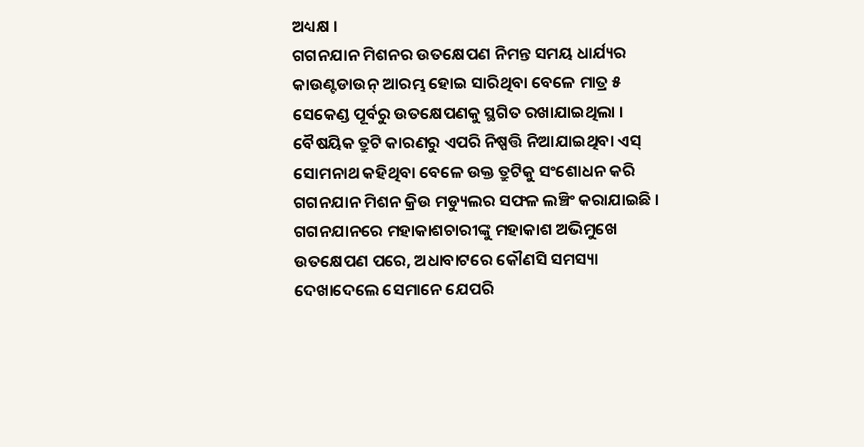ଅଧ୍ୟକ୍ଷ ।
ଗଗନଯାନ ମିଶନର ଉତକ୍ଷେପଣ ନିମନ୍ତ ସମୟ ଧାର୍ଯ୍ୟର କାଉଣ୍ଟଡାଉନ୍ ଆରମ୍ଭ ହୋଇ ସାରିଥିବା ବେଳେ ମାତ୍ର ୫ ସେକେଣ୍ଡ ପୂର୍ବରୁ ଉତକ୍ଷେପଣକୁ ସ୍ଥଗିତ ରଖାଯାଇଥିଲା । ବୈଷୟିକ ତ୍ରୁଟି କାରଣରୁ ଏପରି ନିଷ୍ପତ୍ତି ନିଆଯାଇଥିବା ଏସ୍ ସୋମନାଥ କହିଥିବା ବେଳେ ଉକ୍ତ ତ୍ରୁଟିକୁ ସଂଶୋଧନ କରି ଗଗନଯାନ ମିଶନ କ୍ରିଉ ମଡ୍ୟୁଲର ସଫଳ ଲଞ୍ଚିଂ କରାଯାଇଛି ।
ଗଗନଯାନରେ ମହାକାଶଚାରୀଙ୍କୁ ମହାକାଶ ଅଭିମୁଖେ ଉତକ୍ଷେପଣ ପରେ, ଅଧାବାଟରେ କୌଣସି ସମସ୍ୟା ଦେଖାଦେଲେ ସେମାନେ ଯେପରି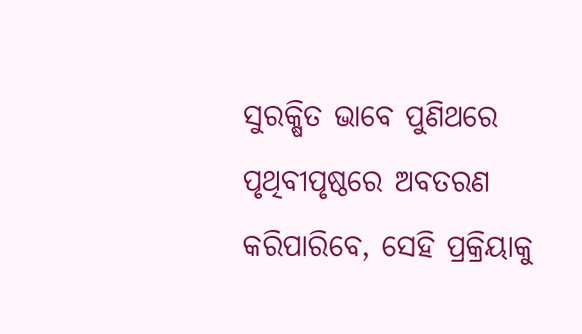ସୁରକ୍ଷିତ ଭାବେ ପୁଣିଥରେ ପୃଥିବୀପୃଷ୍ଠରେ ଅବତରଣ କରିପାରିବେ, ସେହି ପ୍ରକ୍ରିୟାକୁ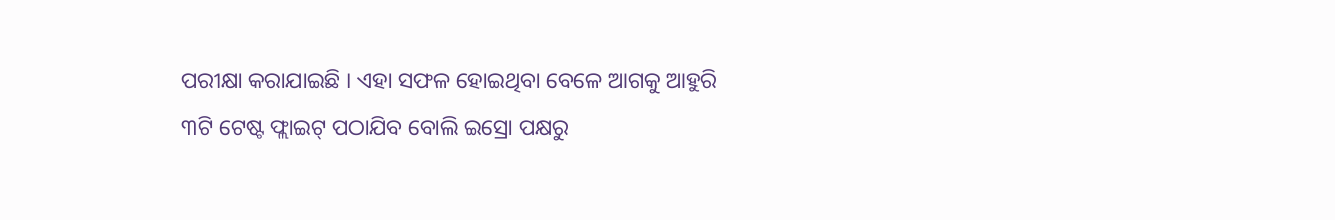ପରୀକ୍ଷା କରାଯାଇଛି । ଏହା ସଫଳ ହୋଇଥିବା ବେଳେ ଆଗକୁ ଆହୁରି ୩ଟି ଟେଷ୍ଟ ଫ୍ଲାଇଟ୍ ପଠାଯିବ ବୋଲି ଇସ୍ରୋ ପକ୍ଷରୁ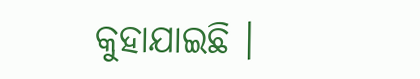କୁହାଯାଇଛି ।